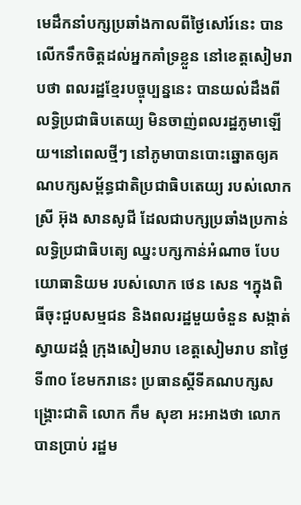មេដឹកនាំបក្សប្រឆាំងកាលពីថ្ងៃសៅរ៍នេះ បានលើកទឹកចិត្តដល់អ្នកគាំទ្រខ្លួន នៅខេត្តសៀមរាបថា ពលរដ្ឋខ្មែរបច្ចុប្បន្ននេះ បានយល់ដឹងពីលទ្ធិប្រជាធិបតេយ្យ មិនចាញ់ពលរដ្ឋភូមាឡើយ។នៅពេលថ្មីៗ នៅភូមាបានបោះឆ្នោតឲ្យគណបក្សសម្ព័ន្ធជាតិប្រជាធិបតេយ្យ របស់លោកស្រី អ៊ុង សានសូជី ដែលជាបក្សប្រឆាំងប្រកាន់លទ្ធិប្រជាធិបត្យេ ឈ្នះបក្សកាន់អំណាច បែបយោធានិយម របស់លោក ថេន សេន ។ក្នុងពិធីចុះជួបសម្មជន និងពលរដ្ឋមួយចំនួន សង្កាត់ស្វាយដង្គំ ក្រុងសៀមរាប ខេត្តសៀមរាប នាថ្ងៃទី៣០ ខែមករានេះ ប្រធានស្តីទីគណបក្សសង្គ្រោះជាតិ លោក កឹម សុខា អះអាងថា លោកបានប្រាប់ រដ្ឋម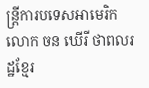ន្ត្រីការបទេសអាមេរិក លោក ចន ឃើរី ថាពលរដ្ឋខ្មែរ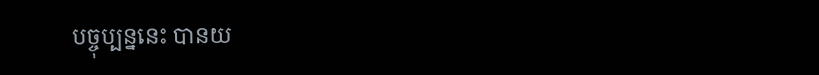បច្ចុប្បន្ននេះ បានយ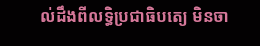ល់ដឹងពីលទ្ធិប្រជាធិបត្យេ មិនចា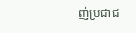ញ់ប្រជាជ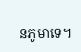នភូមាទេ។